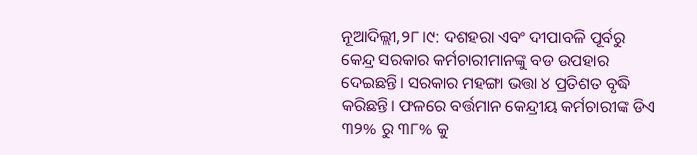ନୂଆଦିଲ୍ଲୀ,୨୮।୯: ଦଶହରା ଏବଂ ଦୀପାବଳି ପୂର୍ବରୁ କେନ୍ଦ୍ର ସରକାର କର୍ମଚାରୀମାନଙ୍କୁ ବଡ ଉପହାର ଦେଇଛନ୍ତି। ସରକାର ମହଙ୍ଗା ଭତ୍ତା ୪ ପ୍ରତିଶତ ବୃଦ୍ଧି କରିଛନ୍ତି। ଫଳରେ ବର୍ତ୍ତମାନ କେନ୍ଦ୍ରୀୟ କର୍ମଚାରୀଙ୍କ ଡିଏ ୩୨% ରୁ ୩୮% କୁ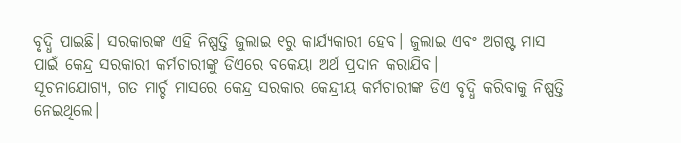ବୃଦ୍ଧି ପାଇଛି। ସରକାରଙ୍କ ଏହି ନିଷ୍ପତ୍ତି ଜୁଲାଇ ୧ରୁ କାର୍ଯ୍ୟକାରୀ ହେବ। ଜୁଲାଇ ଏବଂ ଅଗଷ୍ଟ ମାସ ପାଇଁ କେନ୍ଦ୍ର ସରକାରୀ କର୍ମଚାରୀଙ୍କୁ ଡିଏରେ ବକେୟା ଅର୍ଥ ପ୍ରଦାନ କରାଯିବ।
ସୂଚନାଯୋଗ୍ୟ, ଗତ ମାର୍ଚ୍ଚ ମାସରେ କେନ୍ଦ୍ର ସରକାର କେନ୍ଦ୍ରୀୟ କର୍ମଚାରୀଙ୍କ ଡିଏ ବୃଦ୍ଧି କରିବାକୁ ନିଷ୍ପତ୍ତି ନେଇଥିଲେ।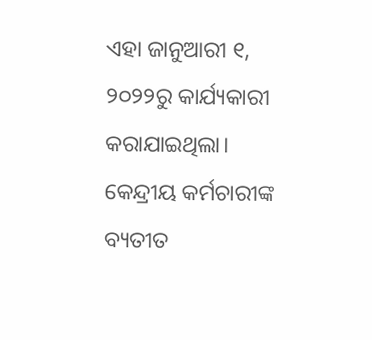ଏହା ଜାନୁଆରୀ ୧, ୨୦୨୨ରୁ କାର୍ଯ୍ୟକାରୀ କରାଯାଇଥିଲା। କେନ୍ଦ୍ରୀୟ କର୍ମଚାରୀଙ୍କ ବ୍ୟତୀତ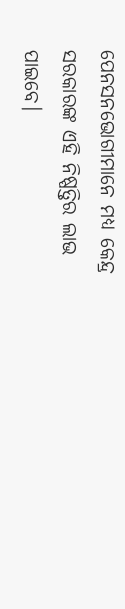ପେନସନଭୋଗୀମାନେ ମଧ୍ୟ କେନ୍ଦ୍ର ସରକାରଙ୍କ ଏହି ନିଷ୍ପତ୍ତିର ଲାଭ ପାଇବେ।